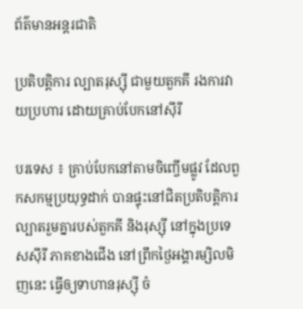ព័ត៌មានអន្តរជាតិ

ប្រតិបត្តិការ ល្បាតរុស្ស៊ី ជាមួយតួកគី រងការវាយប្រហារ ដោយគ្រាប់បែកនៅស៊ីរី

បរទេស ៖ គ្រាប់បែកនៅតាមចិញ្ចើមផ្លូវ ដែលពួកសកម្មប្រយុទ្ធដាក់ បានផ្ទុះនៅជិតប្រតិបត្តិការ ល្បាតរួមគ្នារបស់តួកគី និងរុស្ស៊ី នៅក្នុងប្រទេសស៊ីរី ភាគខាងជើង នៅព្រឹកថ្ងៃអង្គារម្សិលមិញនេះ ធ្វើឲ្យទាហានរុស្ស៊ី ចំ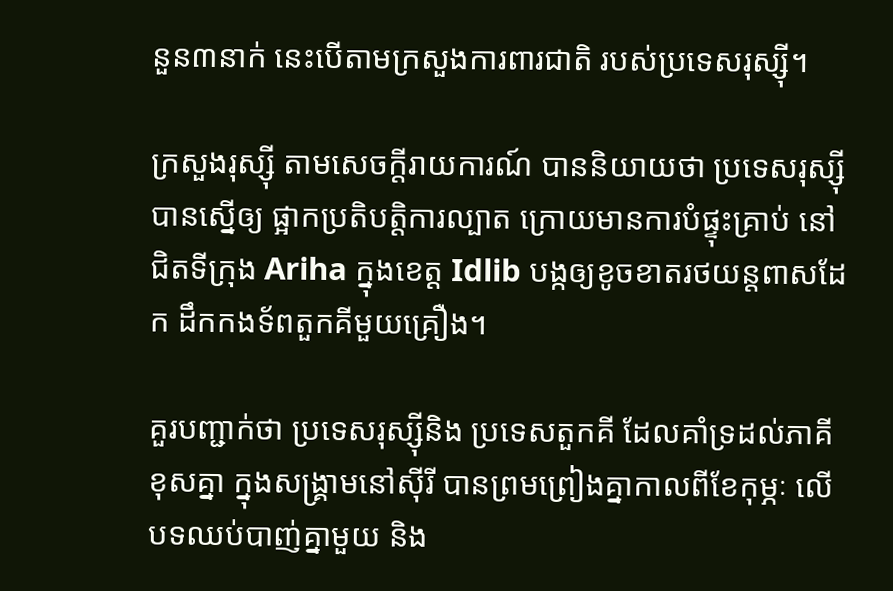នួន៣នាក់ នេះបើតាមក្រសួងការពារជាតិ របស់ប្រទេសរុស្ស៊ី។

ក្រសួងរុស្ស៊ី តាមសេចក្តីរាយការណ៍ បាននិយាយថា ប្រទេសរុស្ស៊ីបានស្នើឲ្យ ផ្អាកប្រតិបត្តិការល្បាត ក្រោយមានការបំផ្ទុះគ្រាប់ នៅជិតទីក្រុង Ariha ក្នុងខេត្ត Idlib បង្កឲ្យខូចខាតរថយន្តពាសដែក ដឹកកងទ័ពតួកគីមួយគ្រឿង។

គួរបញ្ជាក់ថា ប្រទេសរុស្ស៊ីនិង ប្រទេសតួកគី ដែលគាំទ្រដល់ភាគីខុសគ្នា ក្នុងសង្គ្រាមនៅស៊ីរី បានព្រមព្រៀងគ្នាកាលពីខែកុម្ភៈ លើបទឈប់បាញ់គ្នាមួយ និង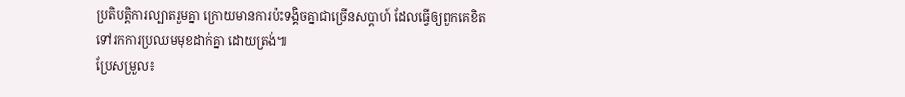ប្រតិបត្តិការល្បាតរួមគ្នា ក្រោយមានការប៉ះទង្គិចគ្នាជាច្រើនសប្ដាហ៍ ដែលធ្វើឲ្យពួកគេខិត ទៅរកការប្រឈមមុខដាក់គ្នា ដោយត្រង់៕
ប្រែសម្រួល៖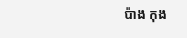ប៉ាង កុង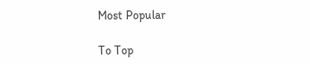Most Popular

To Top